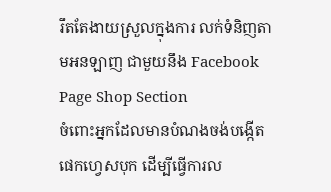រឹតតែងាយស្រួលក្នុងការ លក់ទំនិញតាមអនឡាញ ជាមួយនឹង Facebook Page Shop Section
ចំពោះអ្នកដែលមានបំណងចង់បង្កើត ផេកហ្វេសបុក ដើម្បីធ្វើការល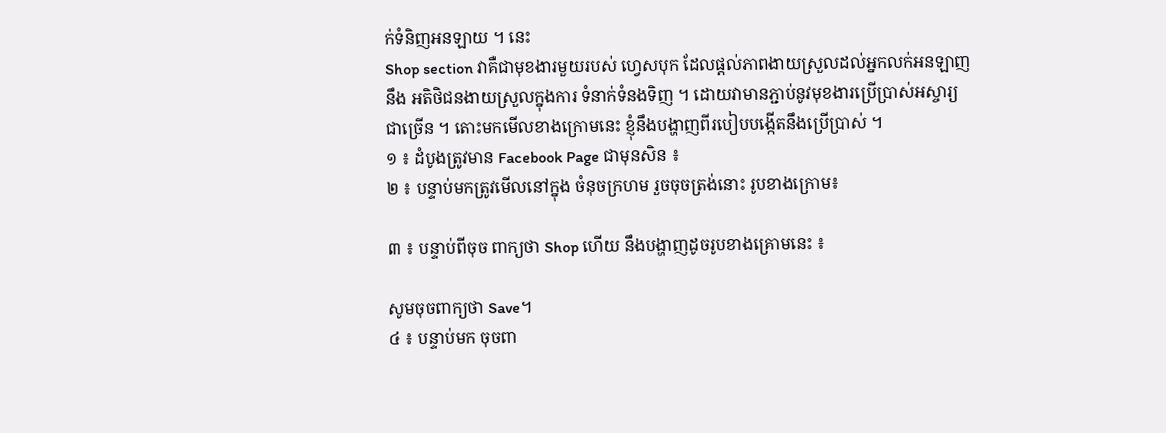ក់ទំនិញអនឡាយ ។ នេះ
Shop section វាគឺជាមុខងារមួយរបស់ ហ្វេសបុក ដែលផ្តល់ភាពងាយស្រួលដល់អ្នកលក់អនឡាញ
នឹង អតិថិជនងាយស្រួលក្នុងការ ទំនាក់ទំនងទិញ ។ ដោយវាមានភ្ជាប់នូវមុខងារប្រើប្រាស់អស្ចារ្យ
ជាច្រើន ។ តោះមកមើលខាងក្រោមនេះ ខ្ញុំនឹងបង្ហាញពីរបៀបបង្កើតនឹងប្រើប្រាស់ ។
១ ៖ ដំបូងត្រូវមាន Facebook Page ជាមុនសិន ៖
២ ៖ បន្ទាប់មកត្រូវមើលនៅក្នុង ចំនុចក្រហម រួចចុចត្រង់នោះ រូបខាងក្រោម៖

៣ ៖ បន្ទាប់ពីចុច ពាក្យថា Shop ហើយ នឹងបង្ហាញដូចរូបខាងគ្រោមនេះ ៖

សូមចុចពាក្យថា Save។
៤ ៖ បន្ទាប់មក ចុចពា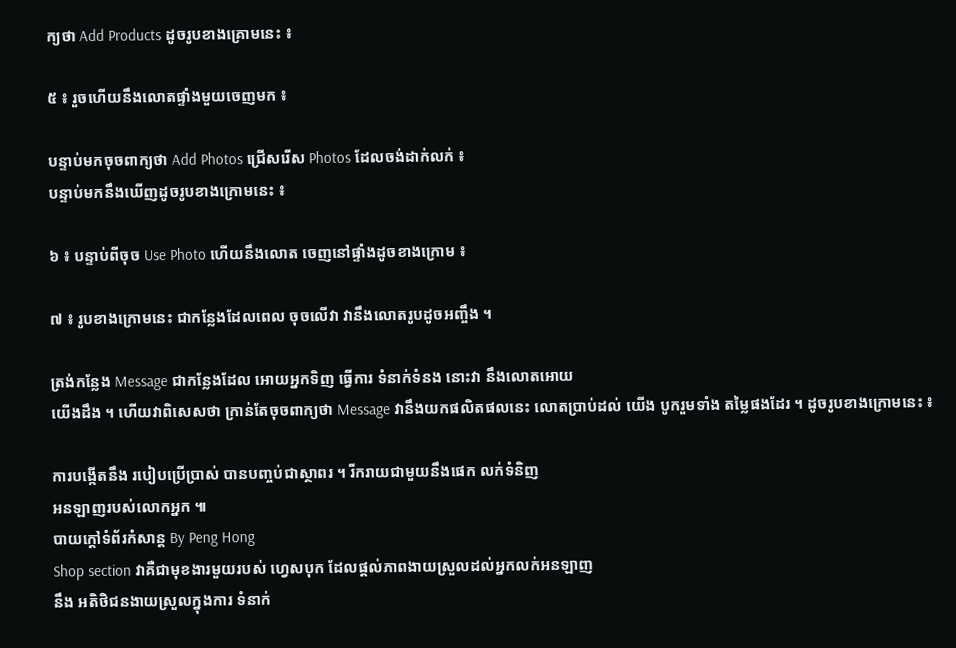ក្យថា Add Products ដូចរូបខាងគ្រោមនេះ ៖

៥ ៖ រួចហើយនឹងលោតផ្ទាំងមួយចេញមក ៖

បន្ទាប់មកចុចពាក្យថា Add Photos ជ្រើសរើស Photos ដែលចង់ដាក់លក់ ៖
បន្ទាប់មកនឹងឃើញដូចរូបខាងក្រោមនេះ ៖

៦ ៖ បន្ទាប់ពីចុច Use Photo ហើយនឹងលោត ចេញនៅផ្ទាំងដូចខាងក្រោម ៖

៧ ៖ រូបខាងក្រោមនេះ ជាកន្លែងដែលពេល ចុចលើវា វានឹងលោតរូបដូចអញ្ចឹង ។

ត្រង់កន្លែង Message ជាកន្លែងដែល អោយអ្នកទិញ ធ្វើការ ទំនាក់ទំនង នោះវា នឹងលោតអោយ
យើងដឹង ។ ហើយវាពិសេសថា ក្រាន់តែចុចពាក្យថា Message វានឹងយកផលិតផលនេះ លោតប្រាប់ដល់ យើង បូករួមទាំង តម្លៃផងដែរ ។ ដូចរូបខាងក្រោមនេះ ៖

ការបង្កើតនឹង របៀបប្រើប្រាស់ បានបញ្ចប់ជាស្ថាពរ ។ រីករាយជាមួយនឹងផេក លក់ទំនិញ
អនឡាញរបស់លោកអ្នក ៕
បាយក្តៅទំព័រកំសាន្ត By Peng Hong
Shop section វាគឺជាមុខងារមួយរបស់ ហ្វេសបុក ដែលផ្តល់ភាពងាយស្រួលដល់អ្នកលក់អនឡាញ
នឹង អតិថិជនងាយស្រួលក្នុងការ ទំនាក់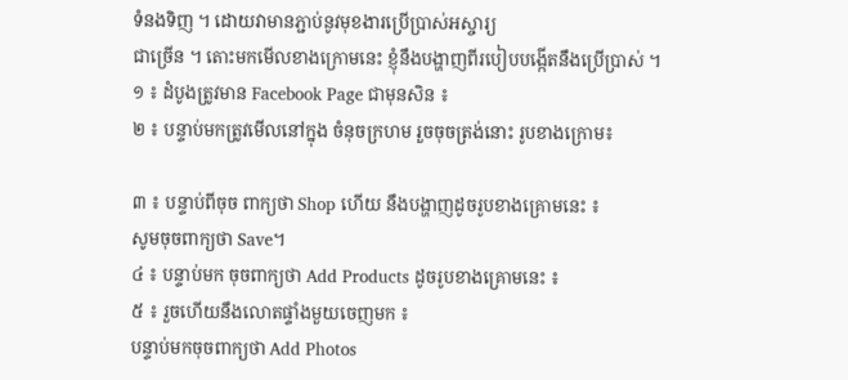ទំនងទិញ ។ ដោយវាមានភ្ជាប់នូវមុខងារប្រើប្រាស់អស្ចារ្យ
ជាច្រើន ។ តោះមកមើលខាងក្រោមនេះ ខ្ញុំនឹងបង្ហាញពីរបៀបបង្កើតនឹងប្រើប្រាស់ ។
១ ៖ ដំបូងត្រូវមាន Facebook Page ជាមុនសិន ៖
២ ៖ បន្ទាប់មកត្រូវមើលនៅក្នុង ចំនុចក្រហម រួចចុចត្រង់នោះ រូបខាងក្រោម៖

៣ ៖ បន្ទាប់ពីចុច ពាក្យថា Shop ហើយ នឹងបង្ហាញដូចរូបខាងគ្រោមនេះ ៖
សូមចុចពាក្យថា Save។
៤ ៖ បន្ទាប់មក ចុចពាក្យថា Add Products ដូចរូបខាងគ្រោមនេះ ៖
៥ ៖ រួចហើយនឹងលោតផ្ទាំងមួយចេញមក ៖
បន្ទាប់មកចុចពាក្យថា Add Photos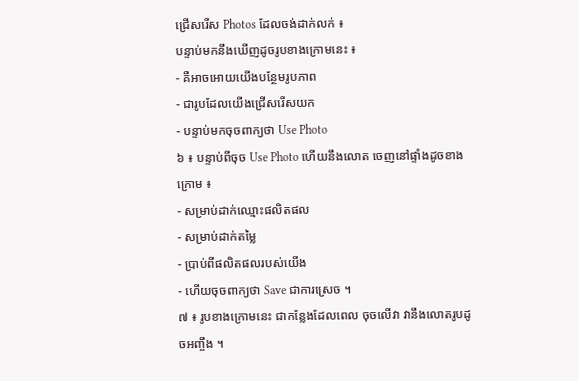ជ្រើសរើស Photos ដែលចង់ដាក់លក់ ៖
បន្ទាប់មកនឹងឃើញដូចរូបខាងក្រោមនេះ ៖
- គឺអាចអោយយើងបន្ថែមរូបភាព
- ជារូបដែលយើងជ្រើសរើសយក
- បន្ទាប់មកចុចពាក្យថា Use Photo
៦ ៖ បន្ទាប់ពីចុច Use Photo ហើយនឹងលោត ចេញនៅផ្ទាំងដូចខាងក្រោម ៖
- សម្រាប់ដាក់ឈ្មោះផលិតផល
- សម្រាប់ដាក់តម្លៃ
- ប្រាប់ពីផលិតផលរបស់យើង
- ហើយចុចពាក្យថា Save ជាការស្រេច ។
៧ ៖ រូបខាងក្រោមនេះ ជាកន្លែងដែលពេល ចុចលើវា វានឹងលោតរូបដូចអញ្ចឹង ។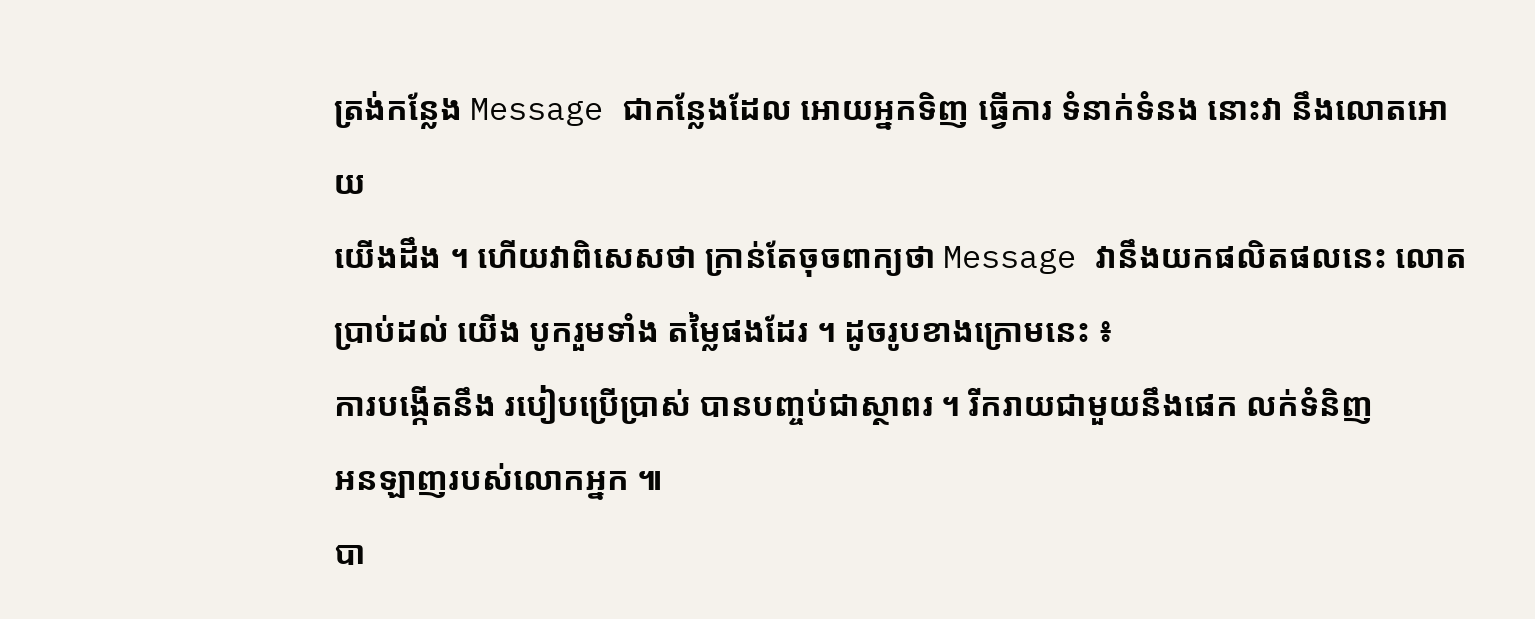ត្រង់កន្លែង Message ជាកន្លែងដែល អោយអ្នកទិញ ធ្វើការ ទំនាក់ទំនង នោះវា នឹងលោតអោយ
យើងដឹង ។ ហើយវាពិសេសថា ក្រាន់តែចុចពាក្យថា Message វានឹងយកផលិតផលនេះ លោតប្រាប់ដល់ យើង បូករួមទាំង តម្លៃផងដែរ ។ ដូចរូបខាងក្រោមនេះ ៖
ការបង្កើតនឹង របៀបប្រើប្រាស់ បានបញ្ចប់ជាស្ថាពរ ។ រីករាយជាមួយនឹងផេក លក់ទំនិញ
អនឡាញរបស់លោកអ្នក ៕
បា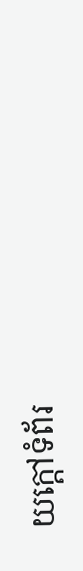យក្តៅទំព័រ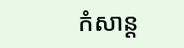កំសាន្ត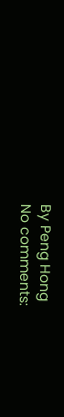By Peng Hong
No comments: